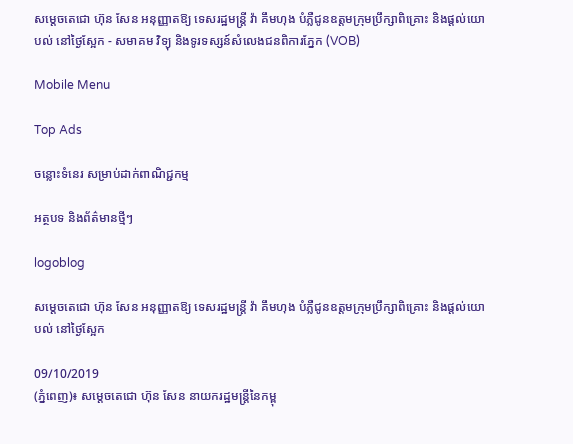សម្តេចតេជោ ហ៊ុន សែន អនុញ្ញាតឱ្យ ទេសរដ្ឋមន្ត្រី វ៉ា គឹមហុង បំភ្លឺជូនឧត្តមក្រុមប្រឹក្សាពិគ្រោះ និងផ្តល់យោបល់ នៅថ្ងៃស្អែក - សមាគម វិទ្យុ និងទូរទស្សន៍សំលេងជនពិការភ្នែក (VOB)

Mobile Menu

Top Ads

ចន្លោះទំនេរ សម្រាប់ដាក់ពាណិជ្ជកម្ម

អត្ថបទ និងព័ត៌មានថ្មីៗ

logoblog

សម្តេចតេជោ ហ៊ុន សែន អនុញ្ញាតឱ្យ ទេសរដ្ឋមន្ត្រី វ៉ា គឹមហុង បំភ្លឺជូនឧត្តមក្រុមប្រឹក្សាពិគ្រោះ និងផ្តល់យោបល់ នៅថ្ងៃស្អែក

09/10/2019
(ភ្នំពេញ)៖ សម្តេចតេជោ ហ៊ុន សែន នាយករដ្ឋមន្រ្តីនៃកម្ពុ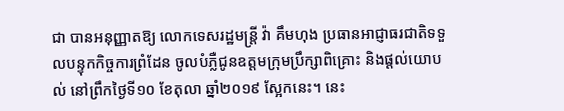ជា បានអនុញ្ញាតឱ្យ លោកទេសរដ្ឋមន្រ្តី វ៉ា គឹមហុង ប្រធានអាជ្ញាធរជាតិទទួលបន្ទុកកិច្ចការព្រំដែន ចូលបំភ្លឺជូនឧត្តមក្រុមប្រឹក្សាពិគ្រោះ និងផ្តល់យោបល់ នៅព្រឹកថ្ងៃទី១០ ខែតុលា ឆ្នាំ២០១៩ ស្អែកនេះ។ នេះ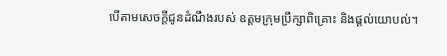បើតាមសេចក្តីជូនដំណឹងរបស់ ឧត្តមក្រុមប្រឹក្សាពិគ្រោះ និងផ្តល់យោបល់។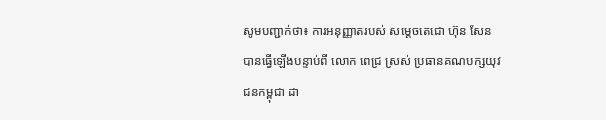សូមបញ្ជាក់ថា៖ ការអនុញ្ញាតរបស់ សម្តេចតេជោ ហ៊ុន សែន បានធ្វើឡើងបន្ទាប់ពី លោក ពេជ្រ ស្រស់ ប្រធានគណបក្សយុវជនកម្ពុជា ដា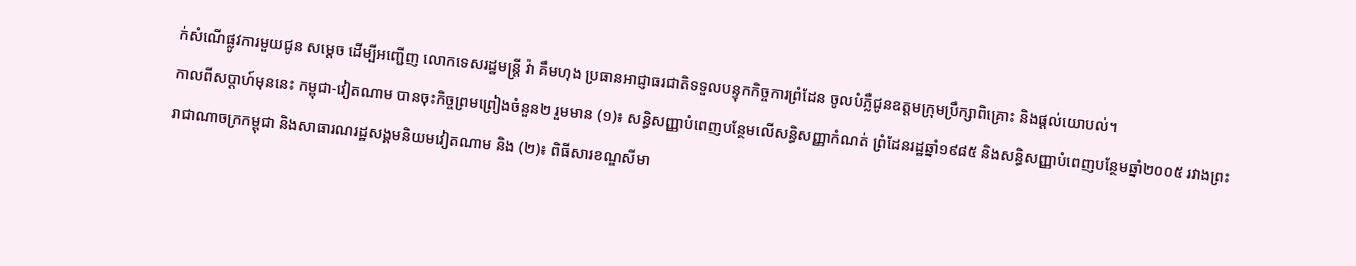ក់សំណើផ្លូវការមួយជូន សម្តេច ដើម្បីអញ្ជើញ លោកទេសរដ្ឋមន្រ្តី វ៉ា គឹមហុង ប្រធានអាជ្ញាធរជាតិទទួលបន្ទុកកិច្ចការព្រំដែន ចូលបំភ្លឺជូនឧត្តមក្រុមប្រឹក្សាពិគ្រោះ និងផ្តល់យោបល់។
កាលពីសប្តាហ៍មុននេះ កម្ពុជា-វៀតណាម បានចុះកិច្ចព្រមព្រៀងចំនួន២ រួមមាន (១)៖ សន្ធិសញ្ញាបំពេញបន្ថែមលើសន្ធិសញ្ញាកំណត់ ព្រំដែនរដ្ឋឆ្នាំ១៩៨៥ និងសន្ធិសញ្ញាបំពេញបន្ថែមឆ្នាំ២០០៥ រវាងព្រះរាជាណាចក្រកម្ពុជា និងសាធារណរដ្ឋសង្គមនិយមវៀតណាម និង (២)៖ ពិធីសារខណ្ឌសីមា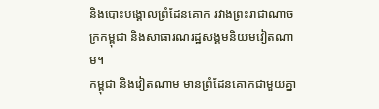និងបោះបង្គោលព្រំដែនគោក រវាងព្រះរាជាណាចក្រកម្ពុជា និងសាធារណរដ្ឋសង្គមនិយមវៀតណាម។
កម្ពុជា និងវៀតណាម មានព្រំដែនគោកជាមួយគ្នា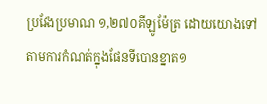ប្រវែងប្រមាណ ១,២៧០គីឡូម៉ែត្រ ដោយយោងទៅតាមការកំណត់ក្នុងផែនទីបោនខ្នាត១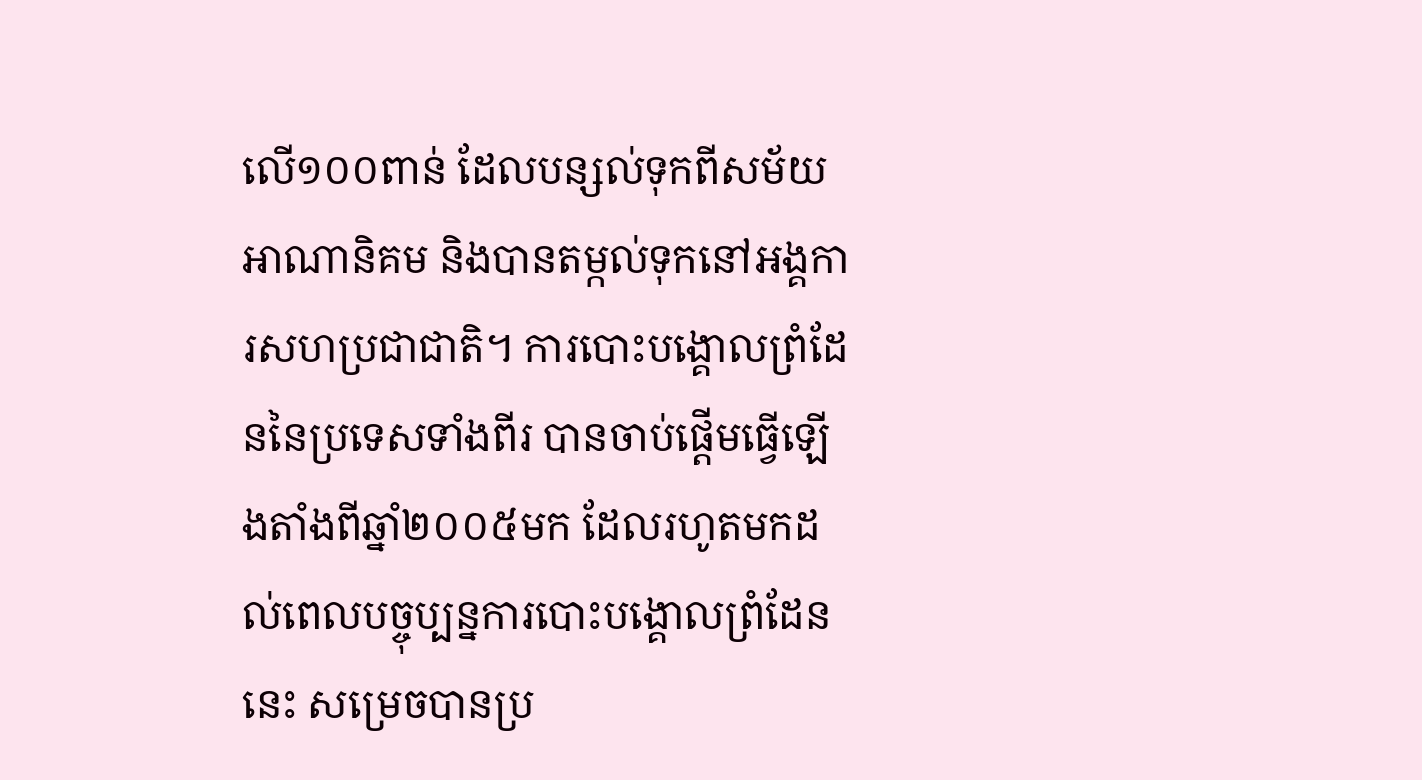លើ១០០ពាន់ ដែលបន្សល់ទុកពីសម័យអាណានិគម និងបានតម្កល់ទុកនៅអង្គការសហប្រជាជាតិ។ ការបោះបង្គោលព្រំដែននៃប្រទេសទាំងពីរ បានចាប់ផ្តើមធ្វើឡើងតាំងពីឆ្នាំ២០០៥មក ដែលរហូតមកដល់ពេលបច្ចុប្បន្នការបោះបង្គោលព្រំដែននេះ សម្រេចបានប្រ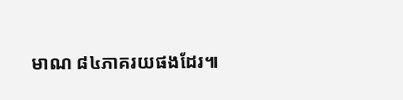មាណ ៨៤ភាគរយផងដែរ៕